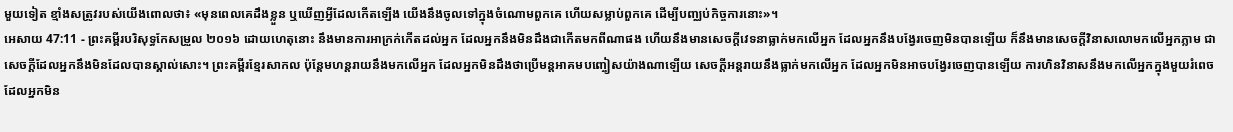មួយទៀត ខ្មាំងសត្រូវរបស់យើងពោលថា៖ «មុនពេលគេដឹងខ្លួន ឬឃើញអ្វីដែលកើតឡើង យើងនឹងចូលទៅក្នុងចំណោមពួកគេ ហើយសម្លាប់ពួកគេ ដើម្បីបញ្ឈប់កិច្ចការនោះ»។
អេសាយ 47:11 - ព្រះគម្ពីរបរិសុទ្ធកែសម្រួល ២០១៦ ដោយហេតុនោះ នឹងមានការអាក្រក់កើតដល់អ្នក ដែលអ្នកនឹងមិនដឹងជាកើតមកពីណាផង ហើយនឹងមានសេចក្ដីវេទនាធ្លាក់មកលើអ្នក ដែលអ្នកនឹងបង្វែរចេញមិនបានឡើយ ក៏នឹងមានសេចក្ដីវិនាសលោមកលើអ្នកភ្លាម ជាសេចក្ដីដែលអ្នកនឹងមិនដែលបានស្គាល់សោះ។ ព្រះគម្ពីរខ្មែរសាកល ប៉ុន្តែមហន្តរាយនឹងមកលើអ្នក ដែលអ្នកមិនដឹងថាប្រើមន្តអាគមបញ្ចៀសយ៉ាងណាឡើយ សេចក្ដីអន្តរាយនឹងធ្លាក់មកលើអ្នក ដែលអ្នកមិនអាចបង្វែរចេញបានឡើយ ការហិនវិនាសនឹងមកលើអ្នកក្នុងមួយរំពេច ដែលអ្នកមិន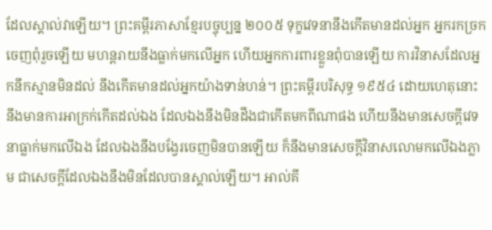ដែលស្គាល់វាឡើយ។ ព្រះគម្ពីរភាសាខ្មែរបច្ចុប្បន្ន ២០០៥ ទុក្ខវេទនានឹងកើតមានដល់អ្នក អ្នករកច្រកចេញពុំរួចឡើយ មហន្តរាយនឹងធ្លាក់មកលើអ្នក ហើយអ្នកការពារខ្លួនពុំបានឡើយ ការវិនាសដែលអ្នកនឹកស្មានមិនដល់ នឹងកើតមានដល់អ្នកយ៉ាងទាន់ហន់។ ព្រះគម្ពីរបរិសុទ្ធ ១៩៥៤ ដោយហេតុនោះនឹងមានការអាក្រក់កើតដល់ឯង ដែលឯងនឹងមិនដឹងជាកើតមកពីណាផង ហើយនឹងមានសេចក្ដីវេទនាធ្លាក់មកលើឯង ដែលឯងនឹងបង្វែរចេញមិនបានឡើយ ក៏នឹងមានសេចក្ដីវិនាសលោមកលើឯងភ្លាម ជាសេចក្ដីដែលឯងនឹងមិនដែលបានស្គាល់ឡើយ។ អាល់គី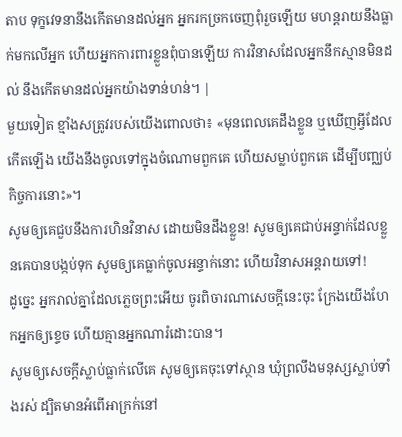តាប ទុក្ខវេទនានឹងកើតមានដល់អ្នក អ្នករកច្រកចេញពុំរួចឡើយ មហន្តរាយនឹងធ្លាក់មកលើអ្នក ហើយអ្នកការពារខ្លួនពុំបានឡើយ ការវិនាសដែលអ្នកនឹកស្មានមិនដល់ នឹងកើតមានដល់អ្នកយ៉ាងទាន់ហន់។ |
មួយទៀត ខ្មាំងសត្រូវរបស់យើងពោលថា៖ «មុនពេលគេដឹងខ្លួន ឬឃើញអ្វីដែលកើតឡើង យើងនឹងចូលទៅក្នុងចំណោមពួកគេ ហើយសម្លាប់ពួកគេ ដើម្បីបញ្ឈប់កិច្ចការនោះ»។
សូមឲ្យគេជួបនឹងការហិនវិនាស ដោយមិនដឹងខ្លួន! សូមឲ្យគេជាប់អន្ទាក់ដែលខ្លួនគេបានបង្កប់ទុក សូមឲ្យគេធ្លាក់ចូលអន្ទាក់នោះ ហើយវិនាសអន្តរាយទៅ!
ដូច្នេះ អ្នករាល់គ្នាដែលភ្លេចព្រះអើយ ចូរពិចារណាសេចក្ដីនេះចុះ ក្រែងយើងហែកអ្នកឲ្យខ្ទេច ហើយគ្មានអ្នកណារំដោះបាន។
សូមឲ្យសេចក្ដីស្លាប់ធ្លាក់លើគេ សូមឲ្យគេចុះទៅស្ថាន ឃុំព្រលឹងមនុស្សស្លាប់ទាំងរស់ ដ្បិតមានអំពើអាក្រក់នៅ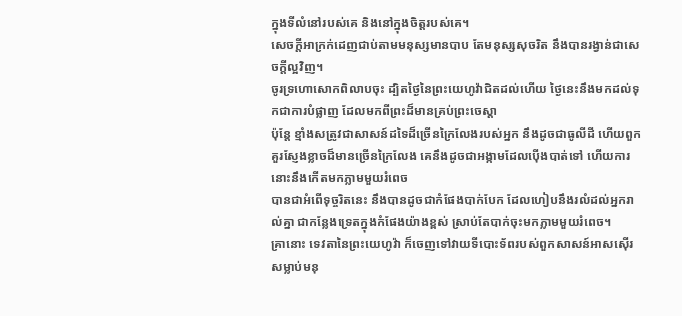ក្នុងទីលំនៅរបស់គេ និងនៅក្នុងចិត្តរបស់គេ។
សេចក្ដីអាក្រក់ដេញជាប់តាមមនុស្សមានបាប តែមនុស្សសុចរិត នឹងបានរង្វាន់ជាសេចក្ដីល្អវិញ។
ចូរទ្រហោសោកពិលាបចុះ ដ្បិតថ្ងៃនៃព្រះយេហូវ៉ាជិតដល់ហើយ ថ្ងៃនេះនឹងមកដល់ទុកជាការបំផ្លាញ ដែលមកពីព្រះដ៏មានគ្រប់ព្រះចេស្តា
ប៉ុន្តែ ខ្មាំងសត្រូវជាសាសន៍ដទៃដ៏ច្រើនក្រៃលែងរបស់អ្នក នឹងដូចជាធូលីដី ហើយពួកគួរស្ញែងខ្លាចដ៏មានច្រើនក្រៃលែង គេនឹងដូចជាអង្កាមដែលប៉ើងបាត់ទៅ ហើយការនោះនឹងកើតមកភ្លាមមួយរំពេច
បានជាអំពើទុច្ចរិតនេះ នឹងបានដូចជាកំផែងបាក់បែក ដែលហៀបនឹងរលំដល់អ្នករាល់គ្នា ជាកន្លែងទ្រេតក្នុងកំផែងយ៉ាងខ្ពស់ ស្រាប់តែបាក់ចុះមកភ្លាមមួយរំពេច។
គ្រានោះ ទេវតានៃព្រះយេហូវ៉ា ក៏ចេញទៅវាយទីបោះទ័ពរបស់ពួកសាសន៍អាសស៊ើរ សម្លាប់មនុ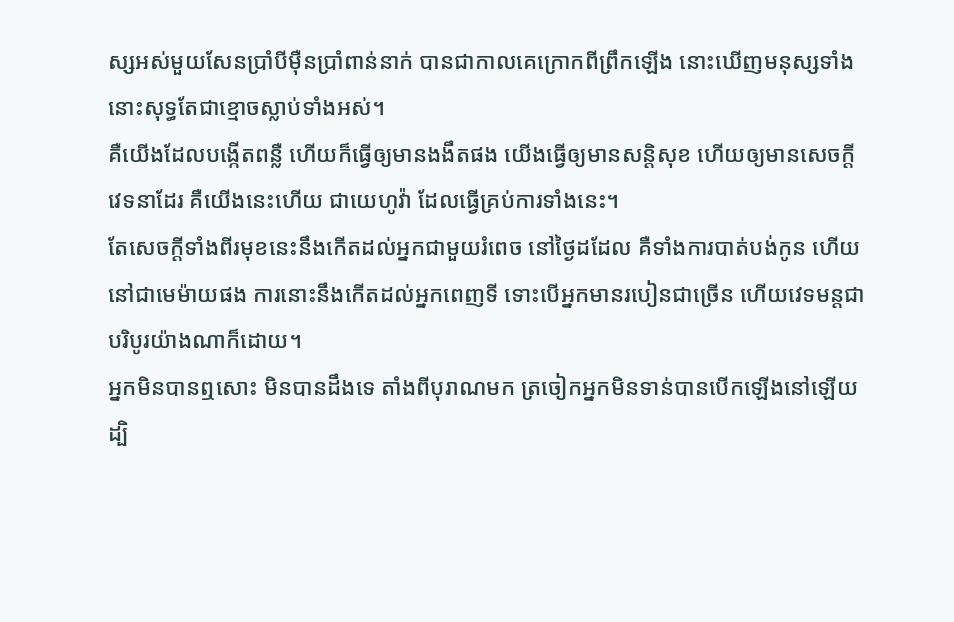ស្សអស់មួយសែនប្រាំបីម៉ឺនប្រាំពាន់នាក់ បានជាកាលគេក្រោកពីព្រឹកឡើង នោះឃើញមនុស្សទាំងនោះសុទ្ធតែជាខ្មោចស្លាប់ទាំងអស់។
គឺយើងដែលបង្កើតពន្លឺ ហើយក៏ធ្វើឲ្យមានងងឹតផង យើងធ្វើឲ្យមានសន្តិសុខ ហើយឲ្យមានសេចក្ដីវេទនាដែរ គឺយើងនេះហើយ ជាយេហូវ៉ា ដែលធ្វើគ្រប់ការទាំងនេះ។
តែសេចក្ដីទាំងពីរមុខនេះនឹងកើតដល់អ្នកជាមួយរំពេច នៅថ្ងៃដដែល គឺទាំងការបាត់បង់កូន ហើយនៅជាមេម៉ាយផង ការនោះនឹងកើតដល់អ្នកពេញទី ទោះបើអ្នកមានរបៀនជាច្រើន ហើយវេទមន្តជាបរិបូរយ៉ាងណាក៏ដោយ។
អ្នកមិនបានឮសោះ មិនបានដឹងទេ តាំងពីបុរាណមក ត្រចៀកអ្នកមិនទាន់បានបើកឡើងនៅឡើយ ដ្បិ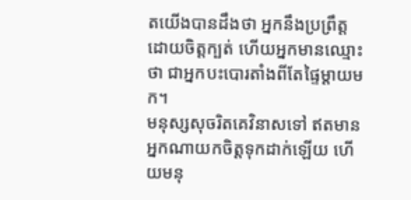តយើងបានដឹងថា អ្នកនឹងប្រព្រឹត្តដោយចិត្តក្បត់ ហើយអ្នកមានឈ្មោះថា ជាអ្នកបះបោរតាំងពីតែផ្ទៃម្តាយមក។
មនុស្សសុចរិតគេវិនាសទៅ ឥតមានអ្នកណាយកចិត្តទុកដាក់ឡើយ ហើយមនុ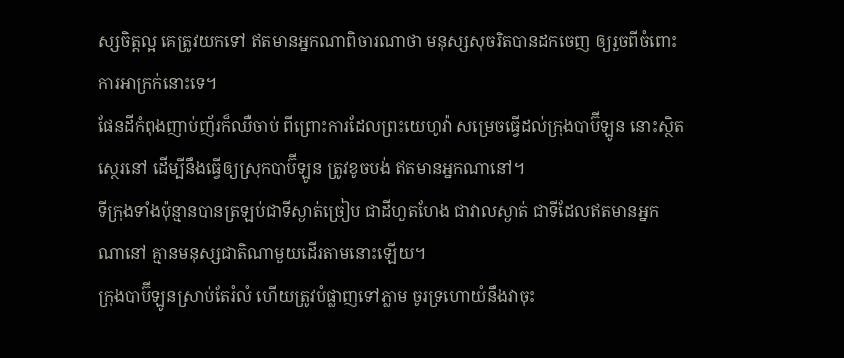ស្សចិត្តល្អ គេត្រូវយកទៅ ឥតមានអ្នកណាពិចារណាថា មនុស្សសុចរិតបានដកចេញ ឲ្យរួចពីចំពោះការអាក្រក់នោះទេ។
ផែនដីកំពុងញាប់ញ័រក៏ឈឺចាប់ ពីព្រោះការដែលព្រះយេហូវ៉ា សម្រេចធ្វើដល់ក្រុងបាប៊ីឡូន នោះស្ថិតស្ថេរនៅ ដើម្បីនឹងធ្វើឲ្យស្រុកបាប៊ីឡូន ត្រូវខូចបង់ ឥតមានអ្នកណានៅ។
ទីក្រុងទាំងប៉ុន្មានបានត្រឡប់ជាទីស្ងាត់ច្រៀប ជាដីហួតហែង ជាវាលស្ងាត់ ជាទីដែលឥតមានអ្នកណានៅ គ្មានមនុស្សជាតិណាមួយដើរតាមនោះឡើយ។
ក្រុងបាប៊ីឡូនស្រាប់តែរំលំ ហើយត្រូវបំផ្លាញទៅភ្លាម ចូរទ្រហោយំនឹងវាចុះ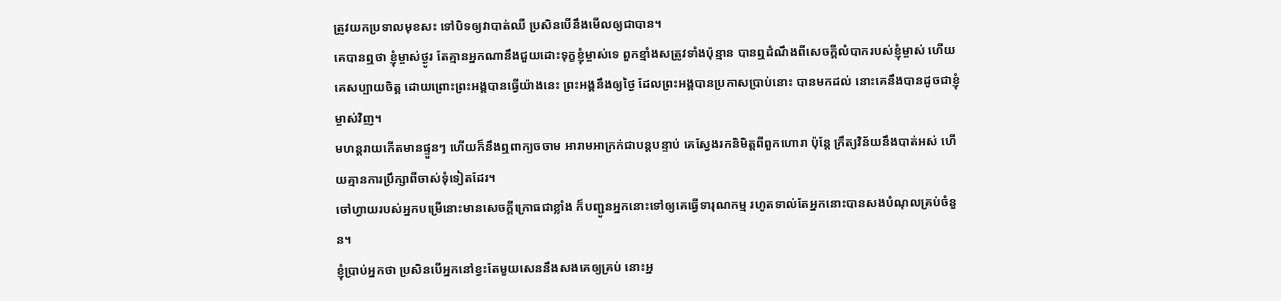ត្រូវយកប្រទាលមុខសះ ទៅបិទឲ្យវាបាត់ឈឺ ប្រសិនបើនឹងមើលឲ្យជាបាន។
គេបានឮថា ខ្ញុំម្ចាស់ថ្ងូរ តែគ្មានអ្នកណានឹងជួយដោះទុក្ខខ្ញុំម្ចាស់ទេ ពួកខ្មាំងសត្រូវទាំងប៉ុន្មាន បានឮដំណឹងពីសេចក្ដីលំបាករបស់ខ្ញុំម្ចាស់ ហើយ គេសប្បាយចិត្ត ដោយព្រោះព្រះអង្គបានធ្វើយ៉ាងនេះ ព្រះអង្គនឹងឲ្យថ្ងៃ ដែលព្រះអង្គបានប្រកាសប្រាប់នោះ បានមកដល់ នោះគេនឹងបានដូចជាខ្ញុំម្ចាស់វិញ។
មហន្តរាយកើតមានផ្ទួនៗ ហើយក៏នឹងឮពាក្យចចាម អារាមអាក្រក់ជាបន្តបន្ទាប់ គេស្វែងរកនិមិត្តពីពួកហោរា ប៉ុន្តែ ក្រឹត្យវិន័យនឹងបាត់អស់ ហើយគ្មានការប្រឹក្សាពីចាស់ទុំទៀតដែរ។
ចៅហ្វាយរបស់អ្នកបម្រើនោះមានសេចក្តីក្រោធជាខ្លាំង ក៏បញ្ជូនអ្នកនោះទៅឲ្យគេធ្វើទារុណកម្ម រហូតទាល់តែអ្នកនោះបានសងបំណុលគ្រប់ចំនួន។
ខ្ញុំប្រាប់អ្នកថា ប្រសិនបើអ្នកនៅខ្វះតែមួយសេននឹងសងគេឲ្យគ្រប់ នោះអ្ន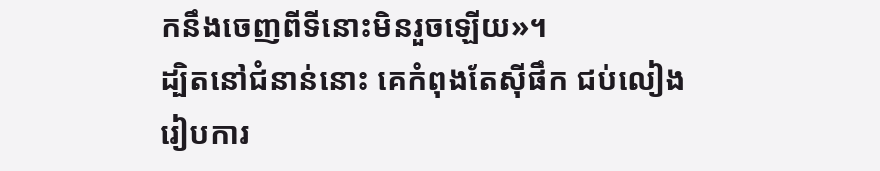កនឹងចេញពីទីនោះមិនរួចឡើយ»។
ដ្បិតនៅជំនាន់នោះ គេកំពុងតែស៊ីផឹក ជប់លៀង រៀបការ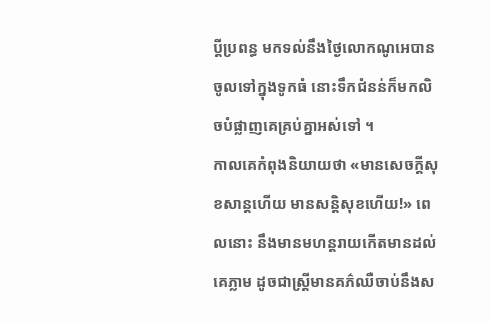ប្តីប្រពន្ធ មកទល់នឹងថ្ងៃលោកណូអេបានចូលទៅក្នុងទូកធំ នោះទឹកជំនន់ក៏មកលិចបំផ្លាញគេគ្រប់គ្នាអស់ទៅ ។
កាលគេកំពុងនិយាយថា «មានសេចក្ដីសុខសាន្តហើយ មានសន្ដិសុខហើយ!» ពេលនោះ នឹងមានមហន្តរាយកើតមានដល់គេភ្លាម ដូចជាស្ត្រីមានគភ៌ឈឺចាប់នឹងស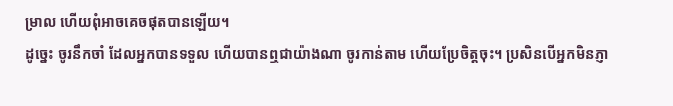ម្រាល ហើយពុំអាចគេចផុតបានឡើយ។
ដូច្នេះ ចូរនឹកចាំ ដែលអ្នកបានទទួល ហើយបានឮជាយ៉ាងណា ចូរកាន់តាម ហើយប្រែចិត្តចុះ។ ប្រសិនបើអ្នកមិនភ្ញា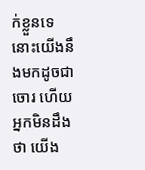ក់ខ្លួនទេ នោះយើងនឹងមកដូចជាចោរ ហើយអ្នកមិនដឹងថា យើង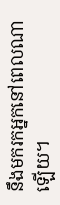នឹងមករកអ្នកនៅពេលណាឡើយ។